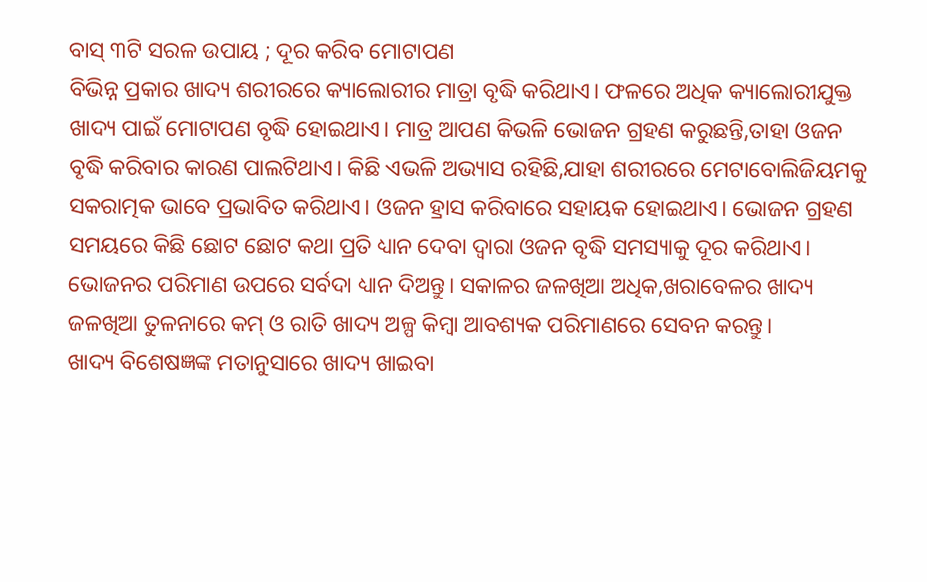ବାସ୍ ୩ଟି ସରଳ ଉପାୟ ; ଦୂର କରିବ ମୋଟାପଣ
ବିଭିନ୍ନ ପ୍ରକାର ଖାଦ୍ୟ ଶରୀରରେ କ୍ୟାଲୋରୀର ମାତ୍ରା ବୃଦ୍ଧି କରିଥାଏ। ଫଳରେ ଅଧିକ କ୍ୟାଲୋରୀଯୁକ୍ତ ଖାଦ୍ୟ ପାଇଁ ମୋଟାପଣ ବୃଦ୍ଧି ହୋଇଥାଏ। ମାତ୍ର ଆପଣ କିଭଳି ଭୋଜନ ଗ୍ରହଣ କରୁଛନ୍ତି,ତାହା ଓଜନ ବୃଦ୍ଧି କରିବାର କାରଣ ପାଲଟିଥାଏ। କିଛି ଏଭଳି ଅଭ୍ୟାସ ରହିଛି,ଯାହା ଶରୀରରେ ମେଟାବୋଲିଜିୟମକୁ ସକରାତ୍ମକ ଭାବେ ପ୍ରଭାବିତ କରିଥାଏ। ଓଜନ ହ୍ରାସ କରିବାରେ ସହାୟକ ହୋଇଥାଏ। ଭୋଜନ ଗ୍ରହଣ ସମୟରେ କିଛି ଛୋଟ ଛୋଟ କଥା ପ୍ରତି ଧ୍ୟାନ ଦେବା ଦ୍ୱାରା ଓଜନ ବୃଦ୍ଧି ସମସ୍ୟାକୁ ଦୂର କରିଥାଏ।
ଭୋଜନର ପରିମାଣ ଉପରେ ସର୍ବଦା ଧ୍ୟାନ ଦିଅନ୍ତୁ। ସକାଳର ଜଳଖିଆ ଅଧିକ,ଖରାବେଳର ଖାଦ୍ୟ ଜଳଖିଆ ତୁଳନାରେ କମ୍ ଓ ରାତି ଖାଦ୍ୟ ଅଳ୍ପ କିମ୍ବା ଆବଶ୍ୟକ ପରିମାଣରେ ସେବନ କରନ୍ତୁ।
ଖାଦ୍ୟ ବିଶେଷଜ୍ଞଙ୍କ ମତାନୁସାରେ ଖାଦ୍ୟ ଖାଇବା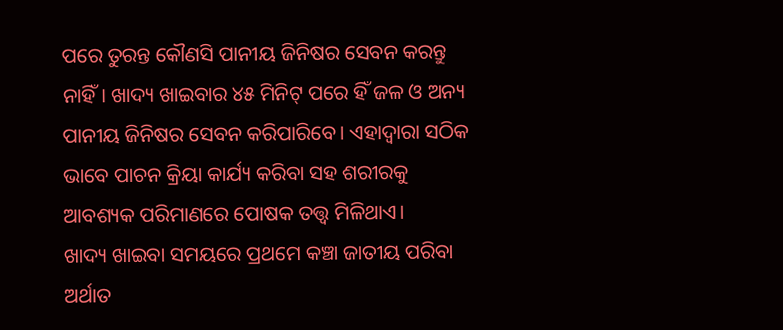ପରେ ତୁରନ୍ତ କୌଣସି ପାନୀୟ ଜିନିଷର ସେବନ କରନ୍ତୁ ନାହିଁ। ଖାଦ୍ୟ ଖାଇବାର ୪୫ ମିନିଟ୍ ପରେ ହିଁ ଜଳ ଓ ଅନ୍ୟ ପାନୀୟ ଜିନିଷର ସେବନ କରିପାରିବେ। ଏହାଦ୍ୱାରା ସଠିକ ଭାବେ ପାଚନ କ୍ରିୟା କାର୍ଯ୍ୟ କରିବା ସହ ଶରୀରକୁ ଆବଶ୍ୟକ ପରିମାଣରେ ପୋଷକ ତତ୍ତ୍ୱ ମିଳିଥାଏ।
ଖାଦ୍ୟ ଖାଇବା ସମୟରେ ପ୍ରଥମେ କଞ୍ଚା ଜାତୀୟ ପରିବା ଅର୍ଥାତ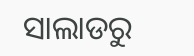ସାଲାଡରୁ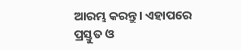ଆରମ୍ଭ କରନ୍ତୁ। ଏହାପରେ ପ୍ରସ୍ତୁତ ଓ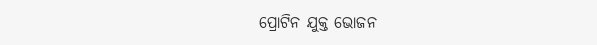ପ୍ରୋଟିନ ଯୁକ୍ତ ଭୋଜନ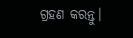ଗ୍ରହଣ କରନ୍ତୁ।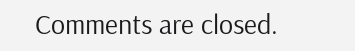Comments are closed.